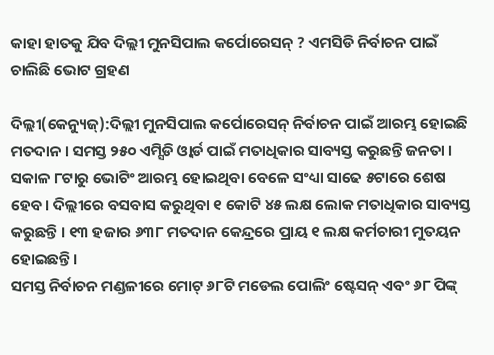କାହା ହାତକୁ ଯିବ ଦିଲ୍ଲୀ ମୁନସିପାଲ କର୍ପୋରେସନ୍ ? ଏମସିଡି ନିର୍ବାଚନ ପାଇଁ ଚାଲିଛି ଭୋଟ ଗ୍ରହଣ

ଦିଲ୍ଲୀ(କେନ୍ୟୁଜ୍):ଦିଲ୍ଲୀ ମୁନସିପାଲ କର୍ପୋରେସନ୍ ନିର୍ବାଚନ ପାଇଁ ଆରମ୍ଭ ହୋଇଛି ମତଦାନ । ସମସ୍ତ ୨୫୦ ଏମ୍ସିଡି ଓ୍ଵାର୍ଡ ପାଇଁ ମତାଧିକାର ସାବ୍ୟସ୍ତ କରୁଛନ୍ତି ଜନତା । ସକାଳ ୮ଟାରୁ ଭୋଟିଂ ଆରମ୍ଭ ହୋଇଥିବା ବେଳେ ସଂଧ୍ୟା ସାଢେ ୫ଟାରେ ଶେଷ ହେବ। ଦିଲ୍ଲୀରେ ବସବାସ କରୁଥିବା ୧ କୋଟି ୪୫ ଲକ୍ଷ ଲୋକ ମତାଧିକାର ସାବ୍ୟସ୍ତ କରୁଛନ୍ତି । ୧୩ ହଜାର ୬୩୮ ମତଦାନ କେନ୍ଦ୍ରରେ ପ୍ରାୟ ୧ ଲକ୍ଷ କର୍ମଚାରୀ ମୁତୟନ ହୋଇଛନ୍ତି ।
ସମସ୍ତ ନିର୍ବାଚନ ମଣ୍ଡଳୀରେ ମୋଟ୍ ୬୮ଟି ମଡେଲ ପୋଲିଂ ଷ୍ଟେସନ୍ ଏବଂ ୬୮ ପିଙ୍କ୍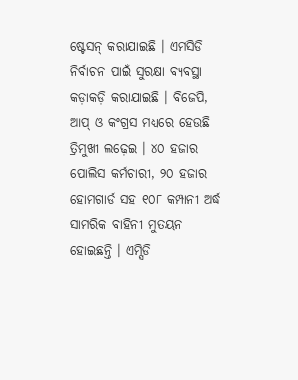ଷ୍ଟେସନ୍ କରାଯାଇଛି । ଏମସିଡି ନିର୍ବାଚନ ପାଇଁ ସୁରକ୍ଷା ବ୍ୟବସ୍ଥା କଡ଼ାକଡ଼ି କରାଯାଇଛି । ବିଜେପି, ଆପ୍ ଓ କଂଗ୍ରସ ମଧ୍ୟରେ ହେଉଛି ତ୍ରିମୁଖୀ ଲଢ଼େଇ । ୪୦ ହଜାର ପୋଲିସ କର୍ମଚାରୀ, ୨୦ ହଜାର ହୋମଗାର୍ଡ ସହ ୧୦୮ କମ୍ପାନୀ ଅର୍ଦ୍ଧ ସାମରିକ ବାହିନୀ ମୁତୟନ ହୋଇଛନ୍ତି । ଏମ୍ସିଡି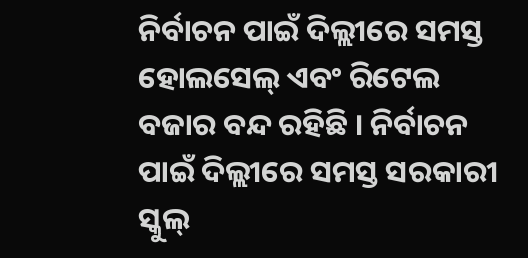ନିର୍ବାଚନ ପାଇଁ ଦିଲ୍ଲୀରେ ସମସ୍ତ ହୋଲସେଲ୍ ଏବଂ ରିଟେଲ ବଜାର ବନ୍ଦ ରହିଛି । ନିର୍ବାଚନ ପାଇଁ ଦିଲ୍ଲୀରେ ସମସ୍ତ ସରକାରୀ ସ୍କୁଲ୍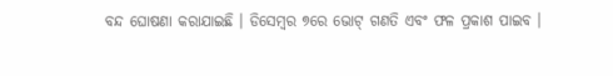ବନ୍ଦ ଘୋଷଣା କରାଯାଇଛି । ଡିସେମ୍ବର ୭ରେ ଭୋଟ୍ ଗଣତି ଏବଂ ଫଳ ପ୍ରକାଶ ପାଇବ ।